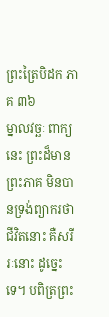ព្រះត្រៃបិដក ភាគ ៣៦
ម្នាលវច្ឆៈ ពាក្យនេះ ព្រះដ៏មានព្រះភាគ មិនបានទ្រង់ព្យាករថា ជីវិតនោះ គឺសរីរៈនោះ ដូច្នេះទេ។ បពិត្រព្រះ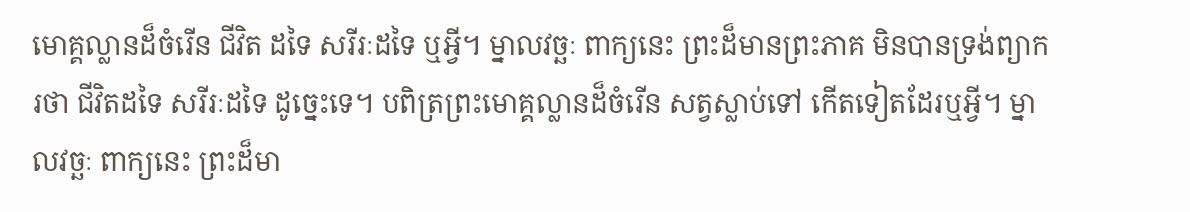មោគ្គល្លានដ៏ចំរើន ជីវិត ដទៃ សរីរៈដទៃ ឬអ្វី។ ម្នាលវច្ឆៈ ពាក្យនេះ ព្រះដ៏មានព្រះភាគ មិនបានទ្រង់ព្យាករថា ជីវិតដទៃ សរីរៈដទៃ ដូច្នេះទេ។ បពិត្រព្រះមោគ្គល្លានដ៏ចំរើន សត្វស្លាប់ទៅ កើតទៀតដែរឬអ្វី។ ម្នាលវច្ឆៈ ពាក្យនេះ ព្រះដ៏មា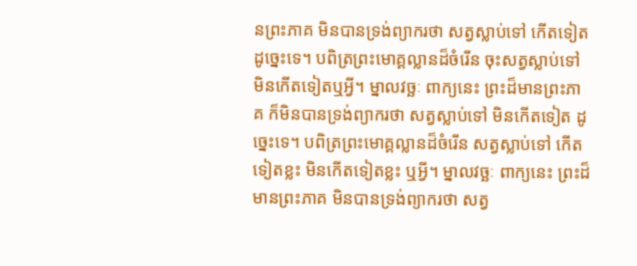នព្រះភាគ មិនបានទ្រង់ព្យាករថា សត្វស្លាប់ទៅ កើតទៀត ដូច្នេះទេ។ បពិត្រព្រះមោគ្គល្លានដ៏ចំរើន ចុះសត្វស្លាប់ទៅ មិនកើតទៀតឬអ្វី។ ម្នាលវច្ឆៈ ពាក្យនេះ ព្រះដ៏មានព្រះភាគ ក៏មិនបានទ្រង់ព្យាករថា សត្វស្លាប់ទៅ មិនកើតទៀត ដូច្នេះទេ។ បពិត្រព្រះមោគ្គល្លានដ៏ចំរើន សត្វស្លាប់ទៅ កើតទៀតខ្លះ មិនកើតទៀតខ្លះ ឬអ្វី។ ម្នាលវច្ឆៈ ពាក្យនេះ ព្រះដ៏មានព្រះភាគ មិនបានទ្រង់ព្យាករថា សត្វ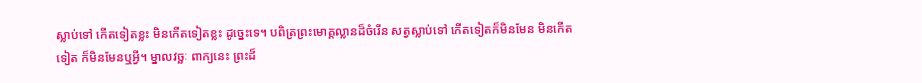ស្លាប់ទៅ កើតទៀតខ្លះ មិនកើតទៀតខ្លះ ដូច្នេះទេ។ បពិត្រព្រះមោគ្គល្លានដ៏ចំរើន សត្វស្លាប់ទៅ កើតទៀតក៏មិនមែន មិនកើតទៀត ក៏មិនមែនឬអ្វី។ ម្នាលវច្ឆៈ ពាក្យនេះ ព្រះដ៏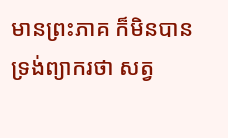មានព្រះភាគ ក៏មិនបានទ្រង់ព្យាករថា សត្វ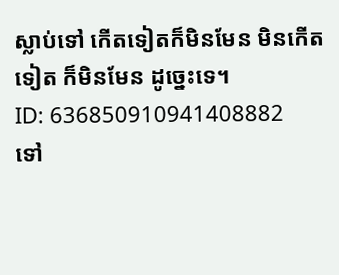ស្លាប់ទៅ កើតទៀតក៏មិនមែន មិនកើតទៀត ក៏មិនមែន ដូច្នេះទេ។
ID: 636850910941408882
ទៅ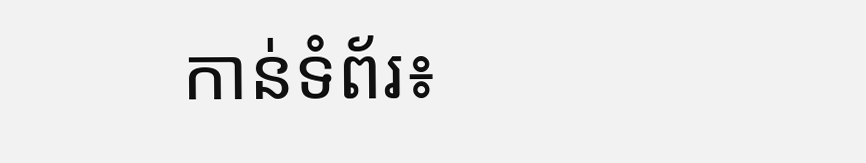កាន់ទំព័រ៖